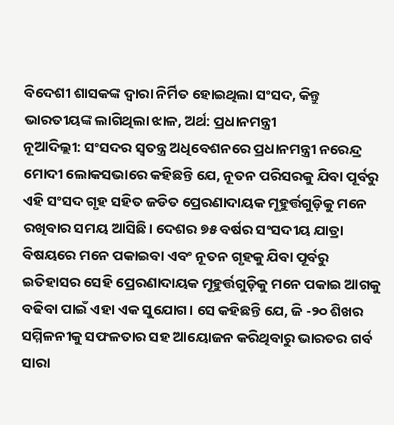ବିଦେଶୀ ଶାସକଙ୍କ ଦ୍ଵାରା ନିର୍ମିତ ହୋଇଥିଲା ସଂସଦ, କିନ୍ତୁ ଭାରତୀୟଙ୍କ ଲାଗିଥିଲା ଝାଳ, ଅର୍ଥ: ପ୍ରଧାନମନ୍ତ୍ରୀ
ନୂଆଦିଲ୍ଲୀ: ସଂସଦର ସ୍ୱତନ୍ତ୍ର ଅଧିବେଶନରେ ପ୍ରଧାନମନ୍ତ୍ରୀ ନରେନ୍ଦ୍ର ମୋଦୀ ଲୋକସଭାରେ କହିଛନ୍ତି ଯେ, ନୂତନ ପରିସରକୁ ଯିବା ପୂର୍ବରୁ ଏହି ସଂସଦ ଗୃହ ସହିତ ଜଡିତ ପ୍ରେରଣାଦାୟକ ମୂହୁର୍ତ୍ତଗୁଡ଼ିକୁ ମନେ ରଖିବାର ସମୟ ଆସିଛି। ଦେଶର ୭୫ ବର୍ଷର ସଂସଦୀୟ ଯାତ୍ରା ବିଷୟରେ ମନେ ପକାଇବା ଏବଂ ନୂତନ ଗୃହକୁ ଯିବା ପୂର୍ବରୁ ଇତିହାସର ସେହି ପ୍ରେରଣାଦାୟକ ମୂହୁର୍ତ୍ତଗୁଡ଼ିକୁ ମନେ ପକାଇ ଆଗକୁ ବଢିବା ପାଇଁ ଏହା ଏକ ସୁଯୋଗ। ସେ କହିଛନ୍ତି ଯେ, ଜି -୨୦ ଶିଖର ସମ୍ମିଳନୀକୁ ସଫଳତାର ସହ ଆୟୋଜନ କରିଥିବାରୁ ଭାରତର ଗର୍ବ ସାରା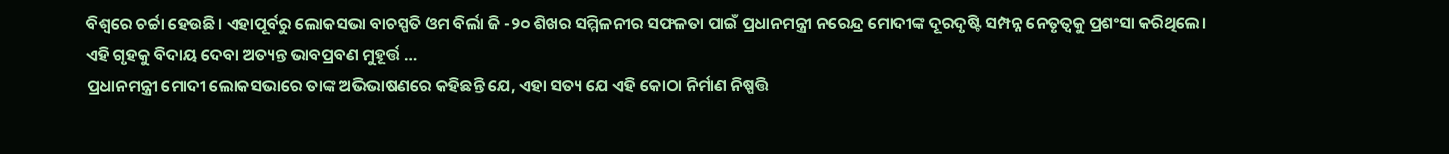ବିଶ୍ୱରେ ଚର୍ଚ୍ଚା ହେଉଛି। ଏହାପୂର୍ବରୁ ଲୋକସଭା ବାଚସ୍ପତି ଓମ ବିର୍ଲା ଜି -୨୦ ଶିଖର ସମ୍ମିଳନୀର ସଫଳତା ପାଇଁ ପ୍ରଧାନମନ୍ତ୍ରୀ ନରେନ୍ଦ୍ର ମୋଦୀଙ୍କ ଦୂରଦୃଷ୍ଟି ସମ୍ପନ୍ନ ନେତୃତ୍ୱକୁ ପ୍ରଶଂସା କରିଥିଲେ।
ଏହି ଗୃହକୁ ବିଦାୟ ଦେବା ଅତ୍ୟନ୍ତ ଭାବପ୍ରବଣ ମୁହୂର୍ତ୍ତ …
ପ୍ରଧାନମନ୍ତ୍ରୀ ମୋଦୀ ଲୋକସଭାରେ ତାଙ୍କ ଅଭିଭାଷଣରେ କହିଛନ୍ତି ଯେ, ଏହା ସତ୍ୟ ଯେ ଏହି କୋଠା ନିର୍ମାଣ ନିଷ୍ପତ୍ତି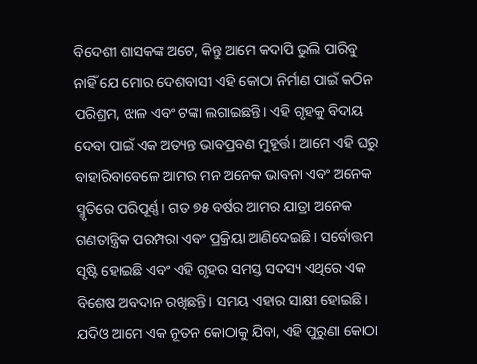ବିଦେଶୀ ଶାସକଙ୍କ ଅଟେ, କିନ୍ତୁ ଆମେ କଦାପି ଭୁଲି ପାରିବୁ ନାହିଁ ଯେ ମୋର ଦେଶବାସୀ ଏହି କୋଠା ନିର୍ମାଣ ପାଇଁ କଠିନ ପରିଶ୍ରମ, ଝାଳ ଏବଂ ଟଙ୍କା ଲଗାଇଛନ୍ତି। ଏହି ଗୃହକୁ ବିଦାୟ ଦେବା ପାଇଁ ଏକ ଅତ୍ୟନ୍ତ ଭାବପ୍ରବଣ ମୁହୂର୍ତ୍ତ। ଆମେ ଏହି ଘରୁ ବାହାରିବାବେଳେ ଆମର ମନ ଅନେକ ଭାବନା ଏବଂ ଅନେକ ସ୍ମୃତିରେ ପରିପୂର୍ଣ୍ଣ। ଗତ ୭୫ ବର୍ଷର ଆମର ଯାତ୍ରା ଅନେକ ଗଣତାନ୍ତ୍ରିକ ପରମ୍ପରା ଏବଂ ପ୍ରକ୍ରିୟା ଆଣିଦେଇଛି। ସର୍ବୋତ୍ତମ ସୃଷ୍ଟି ହୋଇଛି ଏବଂ ଏହି ଗୃହର ସମସ୍ତ ସଦସ୍ୟ ଏଥିରେ ଏକ ବିଶେଷ ଅବଦାନ ରଖିଛନ୍ତି। ସମୟ ଏହାର ସାକ୍ଷୀ ହୋଇଛି। ଯଦିଓ ଆମେ ଏକ ନୂତନ କୋଠାକୁ ଯିବା, ଏହି ପୁରୁଣା କୋଠା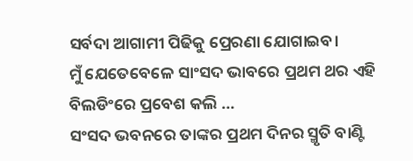ସର୍ବଦା ଆଗାମୀ ପିଢିକୁ ପ୍ରେରଣା ଯୋଗାଇବ।
ମୁଁ ଯେତେବେଳେ ସାଂସଦ ଭାବରେ ପ୍ରଥମ ଥର ଏହି ବିଲଡିଂରେ ପ୍ରବେଶ କଲି …
ସଂସଦ ଭବନରେ ତାଙ୍କର ପ୍ରଥମ ଦିନର ସ୍ମୃତି ବାଣ୍ଟି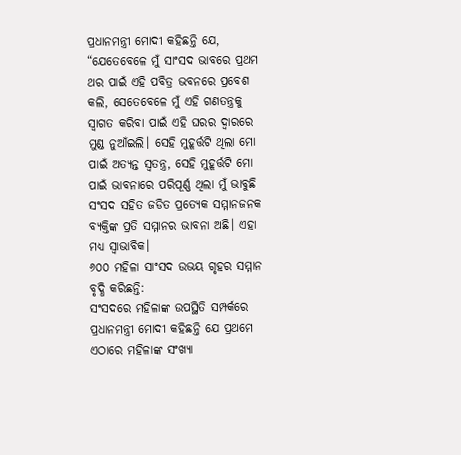ପ୍ରଧାନମନ୍ତ୍ରୀ ମୋଦୀ କହିଛନ୍ତି ଯେ, “ଯେତେବେଳେ ମୁଁ ସାଂସଦ ଭାବରେ ପ୍ରଥମ ଥର ପାଇଁ ଏହି ପବିତ୍ର ଭବନରେ ପ୍ରବେଶ କଲି, ସେତେବେଳେ ମୁଁ ଏହି ଗଣତନ୍ତ୍ରକୁ ସ୍ୱାଗତ କରିବା ପାଇଁ ଏହି ଘରର ଦ୍ୱାରରେ ମୁଣ୍ଡ ନୁଆଁଇଲି। ସେହି ମୁହୂର୍ତ୍ତଟି ଥିଲା ମୋ ପାଇଁ ଅତ୍ୟନ୍ତ ସ୍ଵତନ୍ତ୍ର, ସେହି ମୁହୂର୍ତ୍ତଟି ମୋ ପାଇଁ ଭାବନାରେ ପରିପୂର୍ଣ୍ଣ ଥିଲା ମୁଁ ଭାବୁଛି ସଂସଦ ସହିତ ଜଡିତ ପ୍ରତ୍ୟେକ ସମ୍ମାନଜନକ ବ୍ୟକ୍ତିଙ୍କ ପ୍ରତି ସମ୍ମାନର ଭାବନା ଅଛି। ଏହା ମଧ୍ୟ ସ୍ୱାଭାବିକ।
୬୦୦ ମହିଳା ସାଂସଦ ଉଭୟ ଗୃହର ସମ୍ମାନ ବୃଦ୍ଧି କରିଛନ୍ତି:
ସଂସଦରେ ମହିଳାଙ୍କ ଉପସ୍ଥିତି ସମ୍ପର୍କରେ ପ୍ରଧାନମନ୍ତ୍ରୀ ମୋଦୀ କହିଛନ୍ତି ଯେ ପ୍ରଥମେ ଏଠାରେ ମହିଳାଙ୍କ ସଂଖ୍ୟା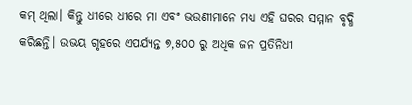କମ୍ ଥିଲା। କିନ୍ତୁ ଧୀରେ ଧୀରେ ମା ଏବଂ ଭଉଣୀମାନେ ମଧ୍ୟ ଏହି ଘରର ସମ୍ମାନ ବୃଦ୍ଧି କରିଛନ୍ତି। ଉଭୟ ଗୃହରେ ଏପର୍ଯ୍ୟନ୍ତ ୭,୫୦୦ ରୁ ଅଧିକ ଜନ ପ୍ରତିନିଧୀ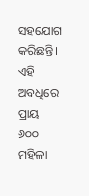ସହଯୋଗ କରିଛନ୍ତି। ଏହି ଅବଧିରେ ପ୍ରାୟ ୬୦୦ ମହିଳା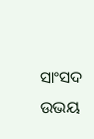ସାଂସଦ ଉଭୟ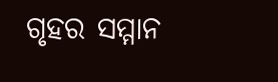ଗୃହର ସମ୍ମାନ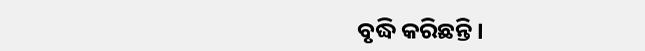ବୃଦ୍ଧି କରିଛନ୍ତି।